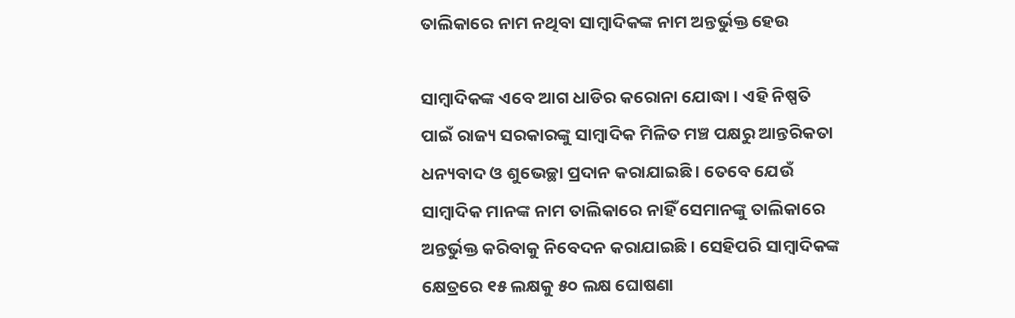ତାଲିକାରେ ନାମ ନଥିବା ସାମ୍ବାଦିକଙ୍କ ନାମ ଅନ୍ତର୍ଭୁକ୍ତ ହେଉ

ସାମ୍ବାଦିକଙ୍କ ଏବେ ଆଗ ଧାଡିର କରୋନା ଯୋଦ୍ଧା । ଏହି ନିଷ୍ପତି ପାଇଁ ରାଜ୍ୟ ସରକାରଙ୍କୁ ସାମ୍ବାଦିକ ମିଳିତ ମଞ୍ଚ ପକ୍ଷରୁ ଆନ୍ତରିକତା ଧନ୍ୟବାଦ ଓ ଶୁଭେଚ୍ଛା ପ୍ରଦାନ କରାଯାଇଛି । ତେବେ ଯେଉଁ ସାମ୍ବାଦିକ ମାନଙ୍କ ନାମ ତାଲିକାରେ ନାହିଁ ସେମାନଙ୍କୁ ତାଲିକାରେ ଅନ୍ତର୍ଭୁକ୍ତ କରିବାକୁ ନିବେଦନ କରାଯାଇଛି । ସେହିପରି ସାମ୍ବାଦିକଙ୍କ କ୍ଷେତ୍ରରେ ୧୫ ଲକ୍ଷକୁ ୫୦ ଲକ୍ଷ ଘୋଷଣା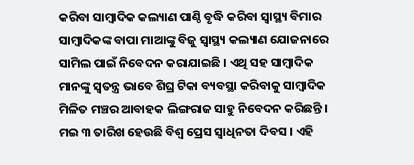କରିବା ସାମ୍ବାଦିକ କଲ୍ୟାଣ ପାଣ୍ଠି ବୃଦ୍ଧି କରିବା ସ୍ବାସ୍ଥ୍ୟ ବିମାର ସାମ୍ବାଦିକଙ୍କ ବାପା ମାଆଙ୍କୁ ବିଜୁ ସ୍ବାସ୍ଥ୍ୟ କଲ୍ୟାଣ ଯୋଜନାରେ ସାମିଲ ପାଇଁ ନିବେଦନ କରାଯାଇଛି । ଏଥି ସହ ସାମ୍ବାଦିକ ମାନଙ୍କୁ ସ୍ବତନ୍ତ୍ର ଭାବେ ଶିଘ୍ର ଟିକା ବ୍ୟବସ୍ଥା କରିବାକୁ ସାମ୍ବାଦିକ ମିଳିତ ମଞ୍ଚର ଆବାହକ ଲିଙ୍ଗରାଜ ସାହୁ ନିବେଦନ କରିଛନ୍ତି । ମଇ ୩ ତାରିଖ ହେଉଛି ବିଶ୍ବ ପ୍ରେସ ସ୍ବାଧିନତା ଦିବସ । ଏହି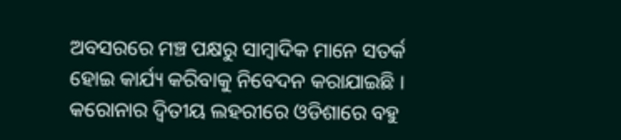ଅବସରରେ ମଞ୍ଚ ପକ୍ଷରୁ ସାମ୍ବାଦିକ ମାନେ ସତର୍କ ହୋଇ କାର୍ଯ୍ୟ କରିବାକୁ ନିବେଦନ କରାଯାଇଛି । କରୋନାର ଦ୍ବିତୀୟ ଲହରୀରେ ଓଡିଶାରେ ବହୁ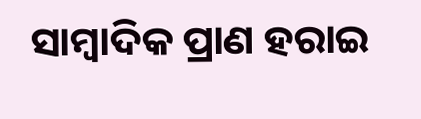ସାମ୍ବାଦିକ ପ୍ରାଣ ହରାଇ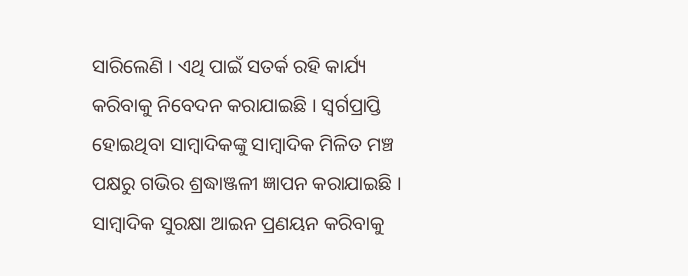ସାରିଲେଣି । ଏଥି ପାଇଁ ସତର୍କ ରହି କାର୍ଯ୍ୟ କରିବାକୁ ନିବେଦନ କରାଯାଇଛି । ସ୍ବର୍ଗପ୍ରାପ୍ତି ହୋଇଥିବା ସାମ୍ବାଦିକଙ୍କୁ ସାମ୍ବାଦିକ ମିଳିତ ମଞ୍ଚ ପକ୍ଷରୁ ଗଭିର ଶ୍ରଦ୍ଧାଞ୍ଜଳୀ ଜ୍ଞାପନ କରାଯାଇଛି । ସାମ୍ବାଦିକ ସୁରକ୍ଷା ଆଇନ ପ୍ରଣୟନ କରିବାକୁ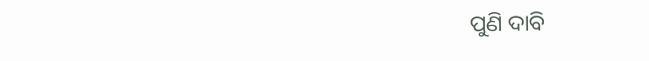ପୁଣି ଦାବି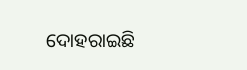ଦୋହରାଇଛି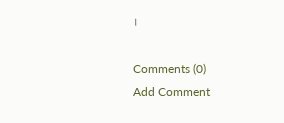।

Comments (0)
Add Comment